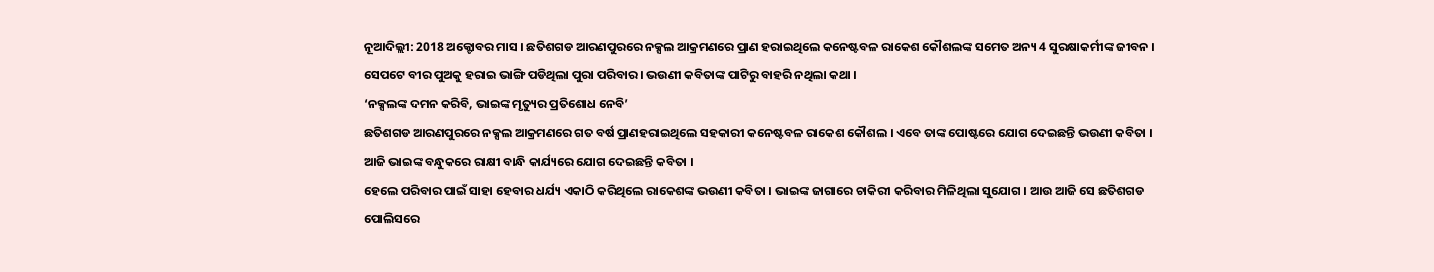ନୂଆଦିଲ୍ଲୀ: 2018 ଅକ୍ଟୋବର ମାସ । ଛତିଶଗଡ ଆରଣପୁରରେ ନକ୍ସଲ ଆକ୍ରମଣରେ ପ୍ରାଣ ହରାଇଥିଲେ କନେଷ୍ଟବଳ ରାକେଶ କୌଶଲଙ୍କ ସମେତ ଅନ୍ୟ 4 ସୁରକ୍ଷାକର୍ମୀଙ୍କ ଜୀବନ । ସେପଟେ ବୀର ପୁଅକୁ ହରାଇ ଭାଙ୍ଗି ପଡିଥିଲା ପୁରା ପରିବାର । ଭଉଣୀ କବିତାଙ୍କ ପାଟିରୁ ବାହରି ନଥିଲା କଥା ।
‘ନକ୍ସଲଙ୍କ ଦମନ କରିବି, ଭାଇଙ୍କ ମୃତ୍ୟୁର ପ୍ରତିଶୋଧ ନେବି’
ଛତିଶଗଡ ଆରଣପୁରରେ ନକ୍ସଲ ଆକ୍ରମଣରେ ଗତ ବର୍ଷ ପ୍ରାଣହରାଇଥିଲେ ସହକାରୀ କନେଷ୍ଟବଳ ରାକେଶ କୌଶଲ । ଏବେ ତାଙ୍କ ପୋଷ୍ଟରେ ଯୋଗ ଦେଇଛନ୍ତି ଭଉଣୀ କବିତା । ଆଜି ଭାଇଙ୍କ ବନ୍ଧୁକରେ ରାକ୍ଷୀ ବାନ୍ଧି କାର୍ଯ୍ୟରେ ଯୋଗ ଦେଇଛନ୍ତି କବିତା ।
ହେଲେ ପରିବାର ପାଇଁ ସାହା ହେବାର ଧର୍ଯ୍ୟ ଏକାଠି କରିଥିଲେ ରାକେଶଙ୍କ ଭଉଣୀ କବିତା । ଭାଇଙ୍କ ଜାଗାରେ ଚାକିରୀ କରିବାର ମିଳିଥିଲା ସୁଯୋଗ । ଆଉ ଆଜି ସେ ଛତିଶଗଡ ପୋଲିସରେ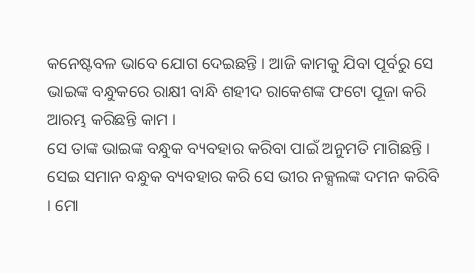କନେଷ୍ଟବଳ ଭାବେ ଯୋଗ ଦେଇଛନ୍ତି । ଆଜି କାମକୁ ଯିବା ପୂର୍ବରୁ ସେ ଭାଇଙ୍କ ବନ୍ଧୁକରେ ରାକ୍ଷୀ ବାନ୍ଧି ଶହୀଦ ରାକେଶଙ୍କ ଫଟୋ ପୂଜା କରି ଆରମ୍ଭ କରିଛନ୍ତି କାମ ।
ସେ ତାଙ୍କ ଭାଇଙ୍କ ବନ୍ଧୁକ ବ୍ୟବହାର କରିବା ପାଇଁ ଅନୁମତି ମାଗିଛନ୍ତି । ସେଇ ସମାନ ବନ୍ଧୁକ ବ୍ୟବହାର କରି ସେ ଭୀର ନକ୍ସଲଙ୍କ ଦମନ କରିବି । ମୋ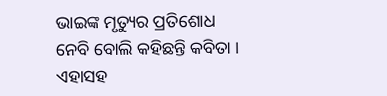ଭାଇଙ୍କ ମୃତ୍ୟୁର ପ୍ରତିଶୋଧ ନେବି ବୋଲି କହିଛନ୍ତି କବିତା । ଏହାସହ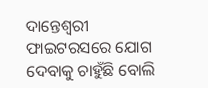ଦାନ୍ତେଶ୍ବରୀ ଫାଇଟରସରେ ଯୋଗ ଦେବାକୁ ଚାହୁଁଛି ବୋଲି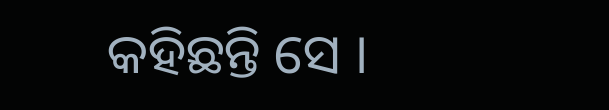କହିଛନ୍ତି ସେ ।